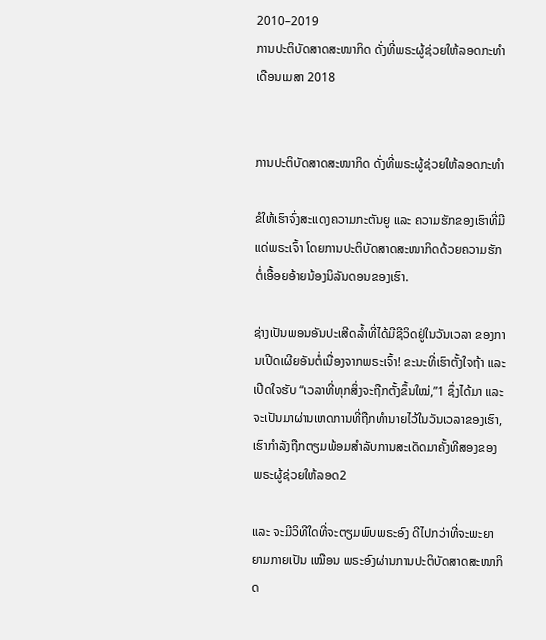2010–2019
ການປະຕິບັດສາດສະໜາກິດ ດັ່ງທີ່ພຣະຜູ້ຊ່ວຍໃຫ້ລອດກະທຳ
ເດືອນເມສາ 2018


ການປະຕິບັດສາດສະໜາກິດ ດັ່ງທີ່ພຣະຜູ້ຊ່ວຍໃຫ້ລອດກະທຳ

ຂໍໃຫ້ເຮົາຈົ່ງສະແດງຄວາມກະຕັນຍູ ແລະ ຄວາມຮັກຂອງເຮົາທີ່ມີແດ່ພຣະເຈົ້າ ໂດຍການປະຕິບັດສາດສະໜາກິດດ້ວຍຄວາມຮັກ ຕໍ່ເອື້ອຍອ້າຍນ້ອງນິລັນດອນຂອງເຮົາ.

ຊ່າງເປັນພອນອັນປະເສີດລ້ຳທີ່ໄດ້ມີຊີວິດຢູ່ໃນວັນເວລາ ຂອງການເປີດເຜີຍອັນຕໍ່ເນື່ອງຈາກພຣະເຈົ້າ! ຂະນະທີ່ເຮົາຕັ້ງໃຈຖ້າ ແລະ ເປີດໃຈຮັບ “ເວລາທີ່ທຸກສິ່ງຈະຖືກຕັ້ງຂຶ້ນໃໝ່,”1 ຊຶ່ງໄດ້ມາ ແລະ ຈະເປັນມາຜ່ານເຫດການທີ່ຖືກທຳນາຍໄວ້ໃນວັນເວລາຂອງເຮົາ, ເຮົາກຳລັງຖືກຕຽມພ້ອມສຳລັບການສະເດັດມາຄັ້ງທີສອງຂອງພຣະຜູ້ຊ່ວຍໃຫ້ລອດ2

ແລະ ຈະມີວິທີໃດທີ່ຈະຕຽມພົບພຣະອົງ ດີໄປກວ່າທີ່ຈະພະຍາຍາມກາຍເປັນ ເໝືອນ ພຣະອົງຜ່ານການປະຕິບັດສາດສະໜາກິດ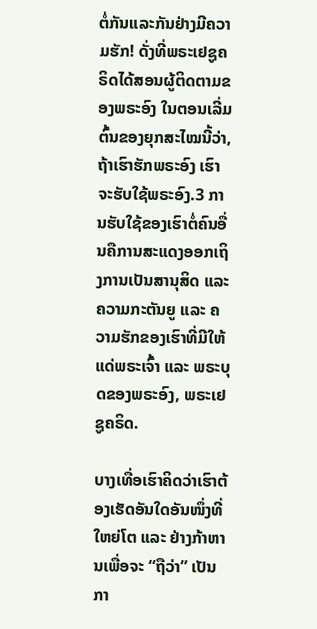ຕໍ່ກັນແລະກັນຢ່າງມີຄວາມຮັກ! ດັ່ງທີ່ພຣະເຢຊູຄຣິດໄດ້ສອນຜູ້ຕິດຕາມຂອງພຣະອົງ ໃນຕອນເລີ່ມຕົ້ນຂອງຍຸກສະໄໝນີ້ວ່າ, ຖ້າເຮົາຮັກພຣະອົງ ເຮົາຈະຮັບໃຊ້ພຣະອົງ.3 ການຮັບໃຊ້ຂອງເຮົາຕໍ່ຄົນອື່ນຄືການສະແດງອອກເຖິງການເປັນສານຸສິດ ແລະ ຄວາມກະຕັນຍູ ແລະ ຄວາມຮັກຂອງເຮົາທີ່ມີໃຫ້ແດ່ພຣະເຈົ້າ ແລະ ພຣະບຸດຂອງພຣະອົງ, ພຣະເຢຊູຄຣິດ.

ບາງເທື່ອເຮົາຄິດວ່າເຮົາຕ້ອງເຮັດອັນໃດອັນໜຶ່ງທີ່ໃຫຍ່ໂຕ ແລະ ຢ່າງກ້າຫານເພື່ອຈະ “ຖືວ່າ” ເປັນກາ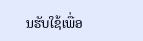ນຮັບໃຊ້ເພື່ອ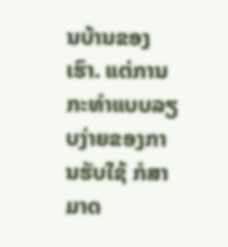ນບ້ານຂອງເຮົາ. ແຕ່ການກະທຳແບບລຽບງ່າຍຂອງການຮັບໃຊ້ ກໍສາມາດ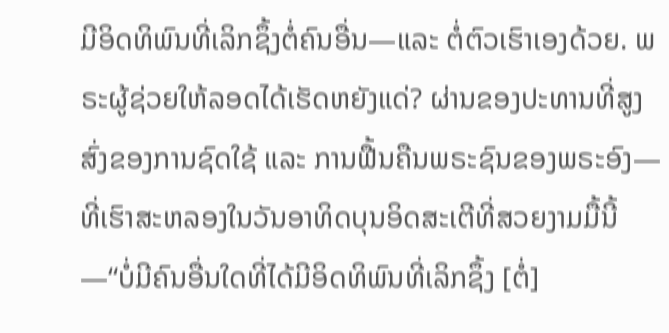ມີອິດທິພົນທີ່ເລິກຊຶ້ງຕໍ່ຄົນອື່ນ—ແລະ ຕໍ່ຕົວເຮົາເອງດ້ວຍ. ພຣະຜູ້ຊ່ວຍໃຫ້ລອດໄດ້ເຮັດຫຍັງແດ່? ຜ່ານຂອງປະທານທີ່ສູງສົ່ງຂອງການຊົດໃຊ້ ແລະ ການຟື້ນຄືນພຣະຊົນຂອງພຣະອົງ—ທີ່ເຮົາສະຫລອງໃນວັນອາທິດບຸນອິດສະເຕີທີ່ສວຍງາມມື້ນີ້—“ບໍ່ມີຄົນອື່ນໃດທີ່ໄດ້ມີອິດທິພົນທີ່ເລິກຊຶ້ງ [ຕໍ່]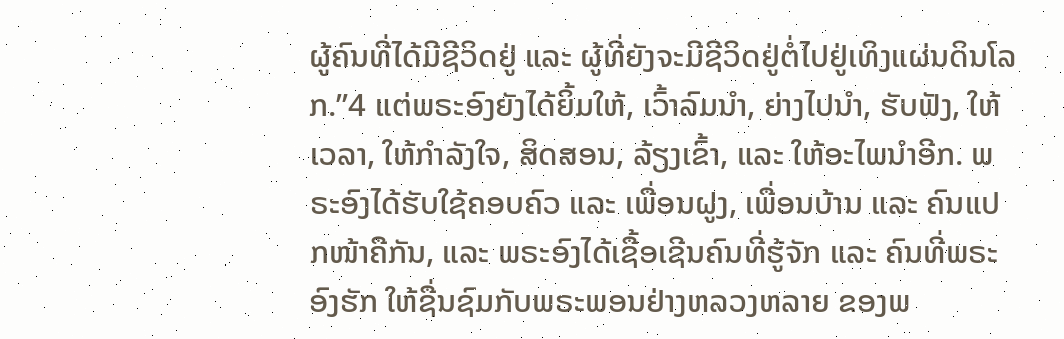ຜູ້ຄົນທີ່ໄດ້ມີຊີວິດຢູ່ ແລະ ຜູ້ທີ່ຍັງຈະມີຊີວິດຢູ່ຕໍ່ໄປຢູ່ເທິງແຜ່ນດິນໂລກ.”4 ແຕ່ພຣະອົງຍັງໄດ້ຍິ້ມໃຫ້, ເວົ້າລົມນຳ, ຍ່າງໄປນຳ, ຮັບຟັງ, ໃຫ້ເວລາ, ໃຫ້ກຳລັງໃຈ, ສິດສອນ, ລ້ຽງເຂົ້າ, ແລະ ໃຫ້ອະໄພນຳອີກ. ພຣະອົງໄດ້ຮັບໃຊ້ຄອບຄົວ ແລະ ເພື່ອນຝູງ, ເພື່ອນບ້ານ ແລະ ຄົນແປກໜ້າຄືກັນ, ແລະ ພຣະອົງໄດ້ເຊື້ອເຊີນຄົນທີ່ຮູ້ຈັກ ແລະ ຄົນທີ່ພຣະອົງຮັກ ໃຫ້ຊື່ນຊົມກັບພຣະພອນຢ່າງຫລວງຫລາຍ ຂອງພ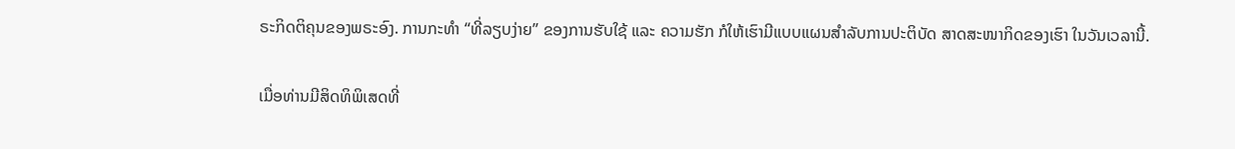ຣະກິດຕິຄຸນຂອງພຣະອົງ. ການກະທຳ “ທີ່ລຽບງ່າຍ” ຂອງການຮັບໃຊ້ ແລະ ຄວາມຮັກ ກໍໃຫ້ເຮົາມີແບບແຜນສຳລັບການປະຕິບັດ ສາດສະໜາກິດຂອງເຮົາ ໃນວັນເວລານີ້.

ເມື່ອທ່ານມີສິດທິພິເສດທີ່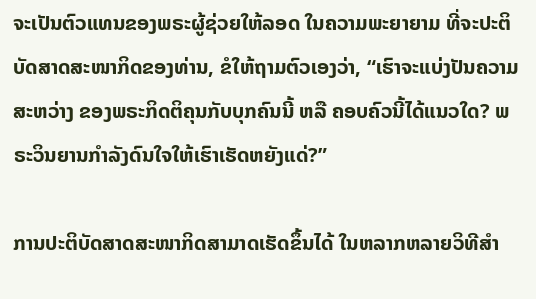ຈະເປັນຕົວແທນຂອງພຣະຜູ້ຊ່ວຍໃຫ້ລອດ ໃນຄວາມພະຍາຍາມ ທີ່ຈະປະຕິບັດສາດສະໜາກິດຂອງທ່ານ, ຂໍໃຫ້ຖາມຕົວເອງວ່າ, “ເຮົາຈະແບ່ງປັນຄວາມສະຫວ່າງ ຂອງພຣະກິດຕິຄຸນກັບບຸກຄົນນີ້ ຫລື ຄອບຄົວນີ້ໄດ້ແນວໃດ? ພຣະວິນຍານກຳລັງດົນໃຈໃຫ້ເຮົາເຮັດຫຍັງແດ່?”

ການປະຕິບັດສາດສະໜາກິດສາມາດເຮັດຂຶ້ນໄດ້ ໃນຫລາກຫລາຍວິທີສຳ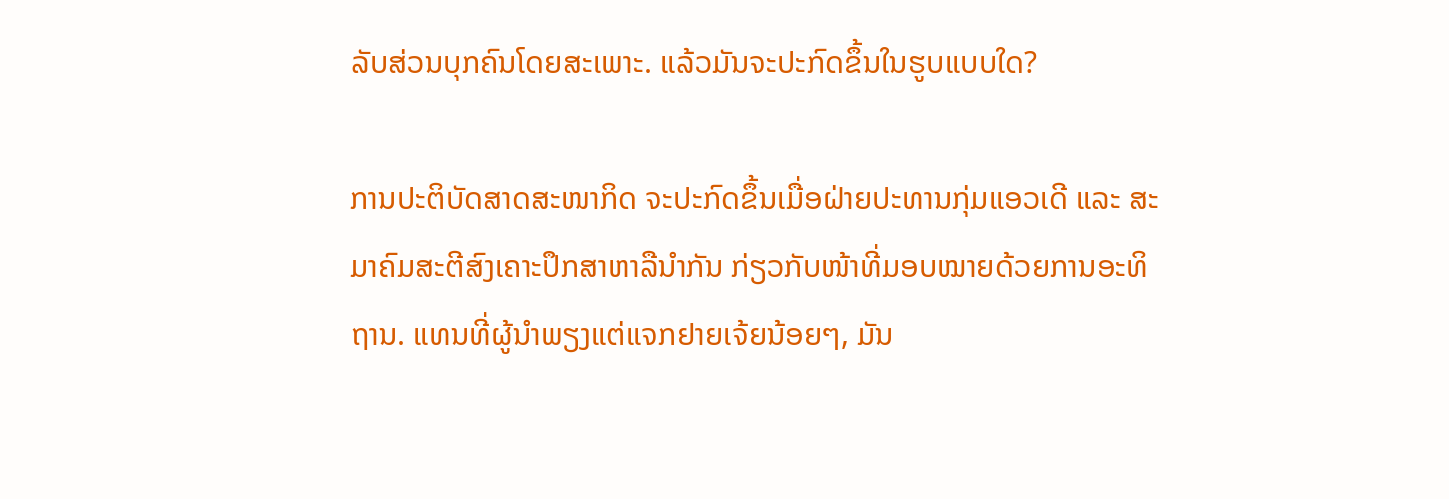ລັບສ່ວນບຸກຄົນໂດຍສະເພາະ. ແລ້ວມັນຈະປະກົດຂຶ້ນໃນຮູບແບບໃດ?

ການປະຕິບັດສາດສະໜາກິດ ຈະປະກົດຂຶ້ນເມື່ອຝ່າຍປະທານກຸ່ມແອວເດີ ແລະ ສະມາຄົມສະຕີສົງເຄາະປຶກສາຫາລືນຳກັນ ກ່ຽວກັບໜ້າທີ່ມອບໝາຍດ້ວຍການອະທິຖານ. ແທນທີ່ຜູ້ນຳພຽງແຕ່ແຈກຢາຍເຈ້ຍນ້ອຍໆ, ມັນ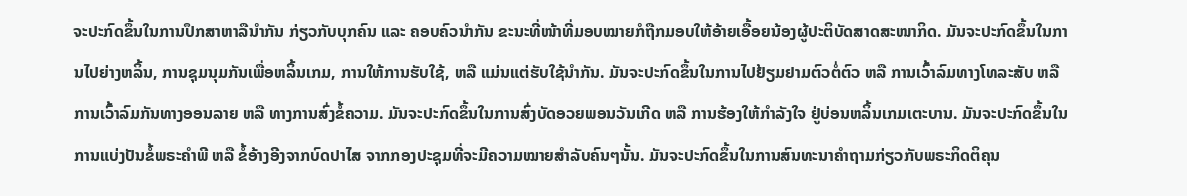ຈະປະກົດຂຶ້ນໃນການປຶກສາຫາລືນຳກັນ ກ່ຽວກັບບຸກຄົນ ແລະ ຄອບຄົວນຳກັນ ຂະນະທີ່ໜ້າທີ່ມອບໝາຍກໍຖືກມອບໃຫ້ອ້າຍເອື້ອຍນ້ອງຜູ້ປະຕິບັດສາດສະໜາກິດ. ມັນຈະປະກົດຂຶ້ນໃນການໄປຍ່າງຫລິ້ນ, ການຊຸມນຸມກັນເພື່ອຫລິ້ນເກມ, ການໃຫ້ການຮັບໃຊ້, ຫລື ແມ່ນແຕ່ຮັບໃຊ້ນຳກັນ. ມັນຈະປະກົດຂຶ້ນໃນການໄປຢ້ຽມຢາມຕົວຕໍ່ຕົວ ຫລື ການເວົ້າລົມທາງໂທລະສັບ ຫລື ການເວົ້າລົມກັນທາງອອນລາຍ ຫລື ທາງການສົ່ງຂໍ້ຄວາມ. ມັນຈະປະກົດຂຶ້ນໃນການສົ່ງບັດອວຍພອນວັນເກີດ ຫລື ການຮ້ອງໃຫ້ກຳລັງໃຈ ຢູ່ບ່ອນຫລິ້ນເກມເຕະບານ. ມັນຈະປະກົດຂຶ້ນໃນການແບ່ງປັນຂໍ້ພຣະຄຳພີ ຫລື ຂໍ້ອ້າງອີງຈາກບົດປາໄສ ຈາກກອງປະຊຸມທີ່ຈະມີຄວາມໝາຍສຳລັບຄົນໆນັ້ນ. ມັນຈະປະກົດຂຶ້ນໃນການສົນທະນາຄຳຖາມກ່ຽວກັບພຣະກິດຕິຄຸນ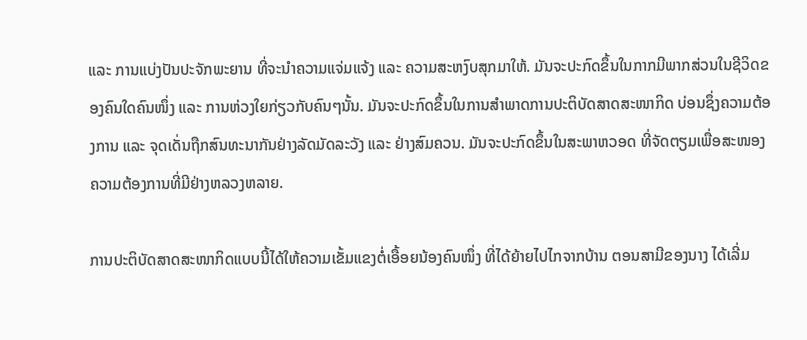ແລະ ການແບ່ງປັນປະຈັກພະຍານ ທີ່ຈະນຳຄວາມແຈ່ມແຈ້ງ ແລະ ຄວາມສະຫງົບສຸກມາໃຫ້. ມັນຈະປະກົດຂຶ້ນໃນກາກມີພາກສ່ວນໃນຊີວິດຂອງຄົນໃດຄົນໜຶ່ງ ແລະ ການຫ່ວງໃຍກ່ຽວກັບຄົນໆນັ້ນ. ມັນຈະປະກົດຂຶ້ນໃນການສຳພາດການປະຕິບັດສາດສະໜາກິດ ບ່ອນຊຶ່ງຄວາມຕ້ອງການ ແລະ ຈຸດເດັ່ນຖືກສົນທະນາກັນຢ່າງລັດມັດລະວັງ ແລະ ຢ່າງສົມຄວນ. ມັນຈະປະກົດຂຶ້ນໃນສະພາຫວອດ ທີ່ຈັດຕຽມເພື່ອສະໜອງຄວາມຕ້ອງການທີ່ມີຢ່າງຫລວງຫລາຍ.

ການປະຕິບັດສາດສະໜາກິດແບບນີ້ໄດ້ໃຫ້ຄວາມເຂັ້ມແຂງຕໍ່ເອື້ອຍນ້ອງຄົນໜຶ່ງ ທີ່ໄດ້ຍ້າຍໄປໄກຈາກບ້ານ ຕອນສາມີຂອງນາງ ໄດ້ເລີ່ມ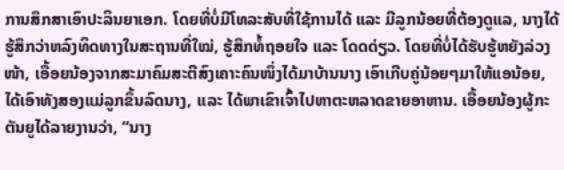ການສຶກສາເອົາປະລິນຍາເອກ. ໂດຍທີ່ບໍ່ມີໂທລະສັບທີ່ໃຊ້ການໄດ້ ແລະ ມີລູກນ້ອຍທີ່ຕ້ອງດູແລ, ນາງໄດ້ຮູ້ສຶກວ່າຫລົງທິດທາງໃນສະຖານທີ່ໃໝ່, ຮູ້ສຶກທໍ້ຖອຍໃຈ ແລະ ໂດດດ່ຽວ. ໂດຍທີ່ບໍ່ໄດ້ຮັບຮູ້ຫຍັງລ່ວງໜ້າ, ເອື້ອຍນ້ອງຈາກສະມາຄົມສະຕີສົງເຄາະຄົນໜຶ່ງໄດ້ມາບ້ານນາງ ເອົາເກີບຄູ່ນ້ອຍໆມາໃຫ້ແອນ້ອຍ, ໄດ້ເອົາທັງສອງແມ່ລູກຂຶ້ນລົດນາງ, ແລະ ໄດ້ພາເຂົາເຈົ້າໄປຫາຕະຫລາດຂາຍອາຫານ. ເອື້ອຍນ້ອງຜູ້ກະຕັນຍູໄດ້ລາຍງານວ່າ, “ນາງ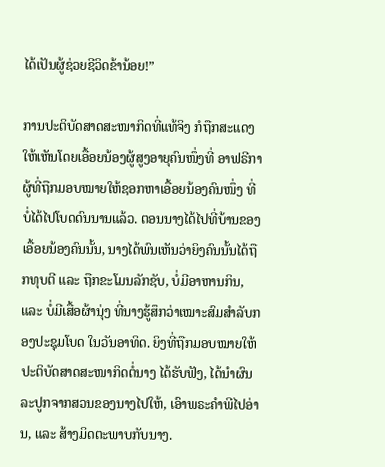ໄດ້ເປັນຜູ້ຊ່ວຍຊີວິດຂ້ານ້ອຍ!”

ການປະຕິບັດສາດສະໜາກິດທີ່ແທ້ຈິງ ກໍຖືກສະແດງໃຫ້ເຫັນໂດຍເອື້ອຍນ້ອງຜູ້ສູງອາຍຸຄົນໜຶ່ງທີ່ ອາຟຣີກາ ຜູ້ທີ່ຖືກມອບໝາຍໃຫ້ຊອກຫາເອື້ອຍນ້ອງຄົນໜຶ່ງ ທີ່ບໍ່ໄດ້ໄປໂບດດົນນານແລ້ວ. ຕອນນາງໄດ້ໄປທີ່ບ້ານຂອງເອື້ອຍນ້ອງຄົນນັ້ນ, ນາງໄດ້ພົນເຫັນວ່າຍິງຄົນນັ້ນໄດ້ຖືກທຸບຕີ ແລະ ຖືກຂະໂມນລັກຊັບ, ບໍ່ມີອາຫານກິນ, ແລະ ບໍ່ມີເສື້ອຜ້ານຸ່ງ ທີ່ນາງຮູ້ສຶກວ່າເໝາະສົມສຳລັບກອງປະຊຸມໂບດ ໃນວັນອາທິດ. ຍິງທີ່ຖືກມອບໝາຍໃຫ້ປະຕິບັດສາດສະໜາກິດຕໍ່ນາງ ໄດ້ຮັບຟັງ, ໄດ້ນຳຜົນລະປູກຈາກສວນຂອງນາງໄປໃຫ້, ເອົາພຣະຄຳພີໄປອ່ານ, ແລະ ສ້າງມິດຕະພາບກັບນາງ.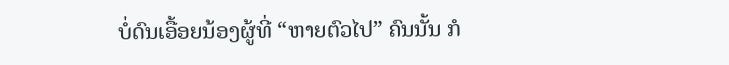ບໍ່ດົນເອື້ອຍນ້ອງຜູ້ທີ່ “ຫາຍຕົວໄປ” ຄົນນັ້ນ ກໍ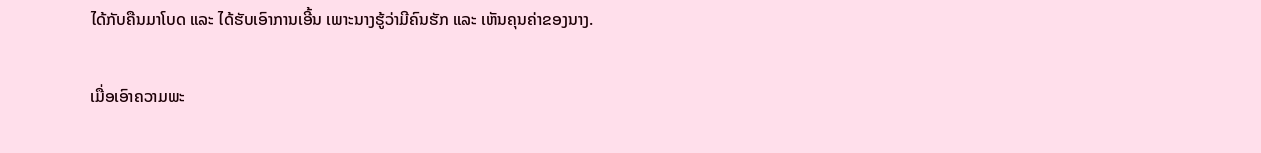ໄດ້ກັບຄືນມາໂບດ ແລະ ໄດ້ຮັບເອົາການເອີ້ນ ເພາະນາງຮູ້ວ່າມີຄົນຮັກ ແລະ ເຫັນຄຸນຄ່າຂອງນາງ.

ເມື່ອເອົາຄວາມພະ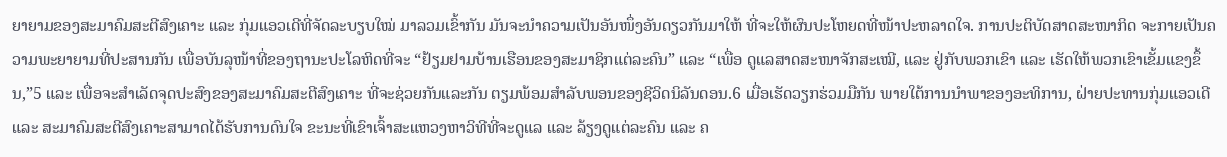ຍາຍາມຂອງສະມາຄົມສະຕີສົງເຄາະ ແລະ ກຸ່ມແອວເດີທີ່ຈັດລະບຽບໃໝ່ ມາລວມເຂົ້າກັນ ມັນຈະນຳຄວາມເປັນອັນໜຶ່ງອັນດຽວກັນມາໃຫ້ ທີ່ຈະໃຫ້ຜົນປະໂຫຍດທີ່ໜ້າປະຫລາດໃຈ. ການປະຕິບັດສາດສະໜາກິດ ຈະກາຍເປັນຄວາມພະຍາຍາມທີ່ປະສານກັນ ເພື່ອບັນລຸໜ້າທີ່ຂອງຖານະປະໂລຫິດທີ່ຈະ “ຢ້ຽມຢາມບ້ານເຮືອນຂອງສະມາຊິກແຕ່ລະຄົນ” ແລະ “ເພື່ອ ດູແລສາດສະໜາຈັກສະເໝີ, ແລະ ຢູ່ກັບພວກເຂົາ ແລະ ເຮັດໃຫ້ພວກເຂົາເຂັ້ມແຂງຂຶ້ນ,”5 ແລະ ເພື່ອຈະສຳເລັດຈຸດປະສົງຂອງສະມາຄົມສະຕີສົງເຄາະ ທີ່ຈະຊ່ວຍກັນແລະກັນ ຕຽມພ້ອມສຳລັບພອນຂອງຊີວິດນິລັນດອນ.6 ເມື່ອເຮັດວຽກຮ່ວມມືກັນ ພາຍໃຕ້ການນຳພາຂອງອະທິການ, ຝ່າຍປະທານກຸ່ມແອວເດີ ແລະ ສະມາຄົມສະຕີສົງເຄາະສາມາດໄດ້ຮັບການດົນໃຈ ຂະນະທີ່ເຂົາເຈົ້າສະແຫວງຫາວິທີທີ່ຈະດູແລ ແລະ ລ້ຽງດູແຕ່ລະຄົນ ແລະ ຄ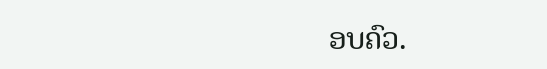ອບຄົວ.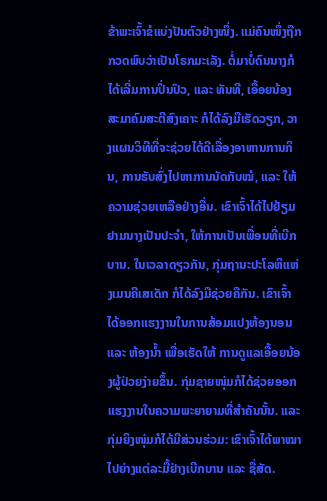ຂ້າພະເຈົ້າຂໍແບ່ງປັນຕົວຢ່າງໜຶ່ງ. ແມ່ຄົນໜຶ່ງຖືກກວດພົບວ່າເປັນໂຣກມະເລັງ. ຕໍ່ມາບໍ່ດົນນາງກໍໄດ້ເລີ່ມການປິ່ນປົວ, ແລະ ທັນທີ, ເອື້ອຍນ້ອງສະມາຄົມສະຕີສົງເຄາະ ກໍໄດ້ລົງມືເຮັດວຽກ, ວາງແຜນວິທີທີ່ຈະຊ່ວຍໄດ້ດີເລື່ອງອາຫານການກິນ, ການຮັບສົ່ງໄປຫາການນັດກັບໝໍ, ແລະ ໃຫ້ຄວາມຊ່ວຍເຫລືອຢ່າງອື່ນ. ເຂົາເຈົ້າໄດ້ໄປຢ້ຽມຢາມນາງເປັນປະຈຳ, ໃຫ້ການເປັນເພື່ອນທີ່ເບີກບານ. ໃນເວລາດຽວກັນ, ກຸ່ມຖານະປະໂລຫິແຫ່ງເມນຄີເສເດັກ ກໍໄດ້ລົງມືຊ່ວຍຄືກັນ. ເຂົາເຈົ້າໄດ້ອອກແຮງງານໃນການສ້ອມແປງຫ້ອງນອນ ແລະ ຫ້ອງນ້ຳ ເພື່ອເຮັດໃຫ້ ການດູແລເອື້ອຍນ້ອງຜູ້ປ່ວຍງ່າຍຂຶ້ນ. ກຸ່ມຊາຍໜຸ່ມກໍໄດ້ຊ່ວຍອອກແຮງງານໃນຄວາມພະຍາຍາມທີ່ສຳຄັນນັ້ນ. ແລະ ກຸ່ມຍິງໜຸ່ມກໍໄດ້ມີສ່ວນຮ່ວມ: ເຂົາເຈົ້າໄດ້ພາໝາໄປຍ່າງແຕ່ລະມື້ຢ່າງເບີກບານ ແລະ ຊື່ສັດ.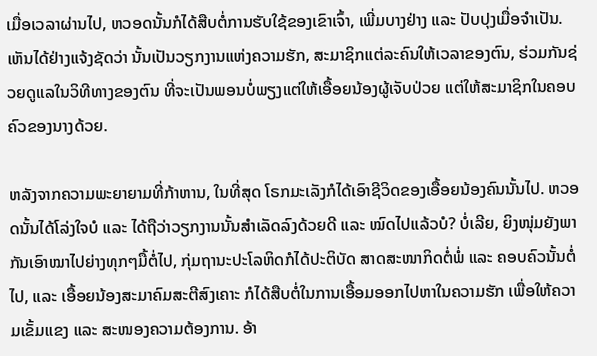ເມື່ອເວລາຜ່ານໄປ, ຫວອດນັ້ນກໍໄດ້ສືບຕໍ່ການຮັບໃຊ້ຂອງເຂົາເຈົ້າ, ເພີ່ມບາງຢ່າງ ແລະ ປັບປຸງເມື່ອຈຳເປັນ. ເຫັນໄດ້ຢ່າງແຈ້ງຊັດວ່າ ນັ້ນເປັນວຽກງານແຫ່ງຄວາມຮັກ, ສະມາຊິກແຕ່ລະຄົນໃຫ້ເວລາຂອງຕົນ, ຮ່ວມກັນຊ່ວຍດູແລໃນວິທີທາງຂອງຕົນ ທີ່ຈະເປັນພອນບໍ່ພຽງແຕ່ໃຫ້ເອື້ອຍນ້ອງຜູ້ເຈັບປ່ວຍ ແຕ່ໃຫ້ສະມາຊິກໃນຄອບຄົວຂອງນາງດ້ວຍ.

ຫລັງຈາກຄວາມພະຍາຍາມທີ່ກ້າຫານ, ໃນທີ່ສຸດ ໂຣກມະເລັງກໍໄດ້ເອົາຊີວິດຂອງເອື້ອຍນ້ອງຄົນນັ້ນໄປ. ຫວອດນັ້ນໄດ້ໂລ່ງໃຈບໍ ແລະ ໄດ້ຖືວ່າວຽກງານນັ້ນສຳເລັດລົງດ້ວຍດີ ແລະ ໝົດໄປແລ້ວບໍ? ບໍ່ເລີຍ, ຍິງໜຸ່ມຍັງພາກັນເອົາໝາໄປຍ່າງທຸກໆມື້ຕໍ່ໄປ, ກຸ່ມຖານະປະໂລຫິດກໍໄດ້ປະຕິບັດ ສາດສະໜາກິດຕໍ່ພໍ່ ແລະ ຄອບຄົວນັ້ນຕໍ່ໄປ, ແລະ ເອື້ອຍນ້ອງສະມາຄົມສະຕີສົງເຄາະ ກໍໄດ້ສືບຕໍ່ໃນການເອື້ອມອອກໄປຫາໃນຄວາມຮັກ ເພື່ອໃຫ້ຄວາມເຂັ້ມແຂງ ແລະ ສະໜອງຄວາມຕ້ອງການ. ອ້າ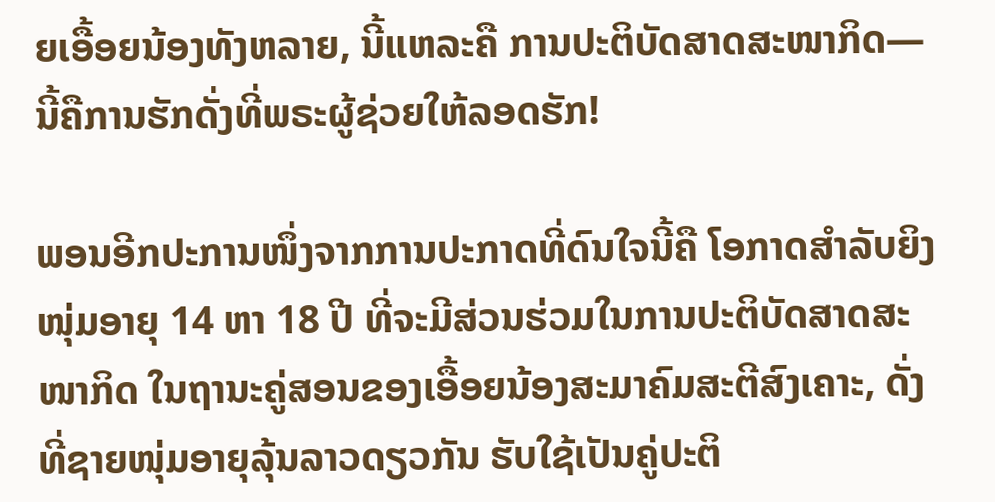ຍເອື້ອຍນ້ອງທັງຫລາຍ, ນີ້ແຫລະຄື ການປະຕິບັດສາດສະໜາກິດ—ນີ້ຄືການຮັກດັ່ງທີ່ພຣະຜູ້ຊ່ວຍໃຫ້ລອດຮັກ!

ພອນອີກປະການໜຶ່ງຈາກການປະກາດທີ່ດົນໃຈນີ້ຄື ໂອກາດສຳລັບຍິງໜຸ່ມອາຍຸ 14 ຫາ 18 ປີ ທີ່ຈະມີສ່ວນຮ່ວມໃນການປະຕິບັດສາດສະໜາກິດ ໃນຖານະຄູ່ສອນຂອງເອື້ອຍນ້ອງສະມາຄົມສະຕີສົງເຄາະ, ດັ່ງທີ່ຊາຍໜຸ່ມອາຍຸລຸ້ນລາວດຽວກັນ ຮັບໃຊ້ເປັນຄູ່ປະຕິ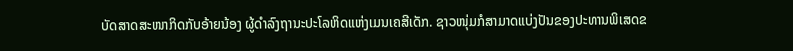ບັດສາດສະໜາກິດກັບອ້າຍນ້ອງ ຜູ້ດຳລົງຖານະປະໂລຫິດແຫ່ງເມນເຄສີເດັກ. ຊາວໜຸ່ມກໍສາມາດແບ່ງປັນຂອງປະທານພິເສດຂ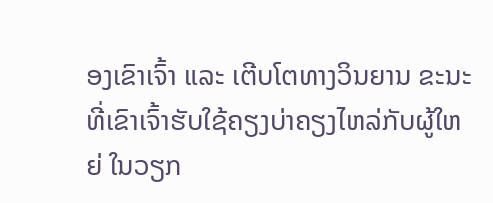ອງເຂົາເຈົ້າ ແລະ ເຕີບໂຕທາງວິນຍານ ຂະນະທີ່ເຂົາເຈົ້າຮັບໃຊ້ຄຽງບ່າຄຽງໄຫລ່ກັບຜູ້ໃຫຍ່ ໃນວຽກ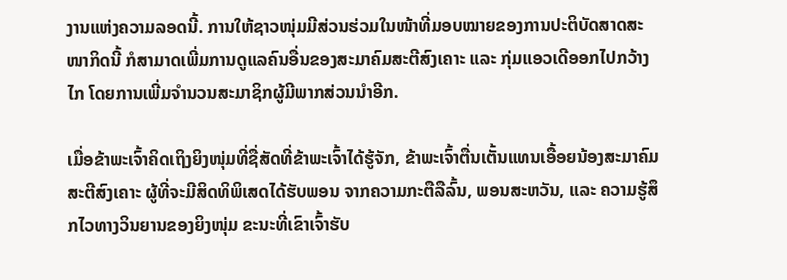ງານແຫ່ງຄວາມລອດນີ້. ການໃຫ້ຊາວໜຸ່ມມີສ່ວນຮ່ວມໃນໜ້າທີ່ມອບໝາຍຂອງການປະຕິບັດສາດສະໜາກິດນີ້ ກໍສາມາດເພີ່ມການດູແລຄົນອື່ນຂອງສະມາຄົມສະຕີສົງເຄາະ ແລະ ກຸ່ມແອວເດີອອກໄປກວ້າງໄກ ໂດຍການເພີ່ມຈຳນວນສະມາຊິກຜູ້ມີພາກສ່ວນນຳອີກ.

ເມື່ອຂ້າພະເຈົ້າຄິດເຖິງຍິງໜຸ່ມທີ່ຊື່ສັດທີ່ຂ້າພະເຈົ້າໄດ້ຮູ້ຈັກ, ຂ້າພະເຈົ້າຕື່ນເຕັ້ນແທນເອື້ອຍນ້ອງສະມາຄົມສະຕີສົງເຄາະ ຜູ້ທີ່ຈະມີສິດທິພິເສດໄດ້ຮັບພອນ ຈາກຄວາມກະຕືລືລົ້ນ, ພອນສະຫວັນ, ແລະ ຄວາມຮູ້ສຶກໄວທາງວິນຍານຂອງຍິງໜຸ່ມ ຂະນະທີ່ເຂົາເຈົ້າຮັບ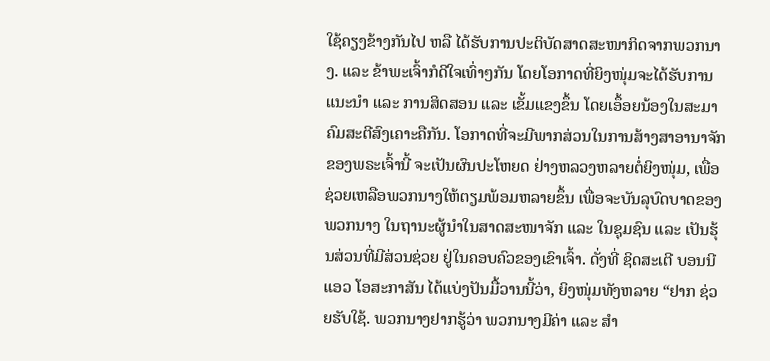ໃຊ້ຄຽງຂ້າງກັນໄປ ຫລື ໄດ້ຮັບການປະຕິບັດສາດສະໜາກິດຈາກພວກນາງ. ແລະ ຂ້າພະເຈົ້າກໍດີໃຈເທົ່າໆກັນ ໂດຍໂອກາດທີ່ຍິງໜຸ່ມຈະໄດ້ຮັບການແນະນຳ ແລະ ການສິດສອນ ແລະ ເຂັ້ມແຂງຂຶ້ນ ໂດຍເອຶ້ອຍນ້ອງໃນສະມາຄົມສະຕີສົງເຄາະຄືກັນ. ໂອກາດທີ່ຈະມີພາກສ່ວນໃນການສ້າງສາອານາຈັກຂອງພຣະເຈົ້ານີ້ ຈະເປັນຜົນປະໂຫຍດ ຢ່າງຫລວງຫລາຍຕໍ່ຍິງໜຸ່ມ, ເພື່ອຊ່ວຍເຫລືອພວກນາງໃຫ້ຕຽມພ້ອມຫລາຍຂຶ້ນ ເພື່ອຈະບັນລຸບົດບາດຂອງພວກນາງ ໃນຖານະຜູ້ນຳໃນສາດສະໜາຈັກ ແລະ ໃນຊຸມຊົນ ແລະ ເປັນຮຸ້ນສ່ວນທີ່ມີສ່ວນຊ່ວຍ ຢູ່ໃນຄອບຄົວຂອງເຂົາເຈົ້າ. ດັ່ງທີ່ ຊິດສະເຕີ ບອນນີ ແອວ ໂອສະກາສັນ ໄດ້ແບ່ງປັນມື້ວານນີ້ວ່າ, ຍິງໜຸ່ມທັງຫລາຍ “ຢາກ ຊ່ວຍຮັບໃຊ້. ພວກນາງຢາກຮູ້ວ່າ ພວກນາງມີຄ່າ ແລະ ສຳ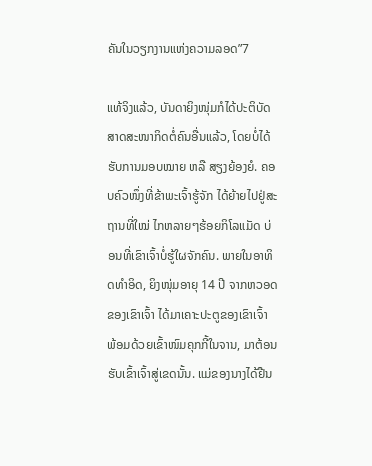ຄັນໃນວຽກງານແຫ່ງຄວາມລອດ”7

ແທ້ຈິງແລ້ວ, ບັນດາຍິງໜຸ່ມກໍໄດ້ປະຕິບັດສາດສະໜາກິດຕໍ່ຄົນອື່ນແລ້ວ, ໂດຍບໍ່ໄດ້ຮັບການມອບໝາຍ ຫລື ສຽງຍ້ອງຍໍ. ຄອບຄົວໜຶ່ງທີ່ຂ້າພະເຈົ້າຮູ້ຈັກ ໄດ້ຍ້າຍໄປຢູ່ສະຖານທີ່ໃໝ່ ໄກຫລາຍໆຮ້ອຍກິໂລແມັດ ບ່ອນທີ່ເຂົາເຈົ້າບໍ່ຮູ້ໃຜຈັກຄົນ. ພາຍໃນອາທິດທຳອິດ, ຍິງໜຸ່ມອາຍຸ 14 ປີ ຈາກຫວອດຂອງເຂົາເຈົ້າ ໄດ້ມາເຄາະປະຕູຂອງເຂົາເຈົ້າ ພ້ອມດ້ວຍເຂົ້າໜົມຄຸກກີ້ໃນຈານ, ມາຕ້ອນຮັບເຂົ້າເຈົ້າສູ່ເຂດນັ້ນ. ແມ່ຂອງນາງໄດ້ຢືນ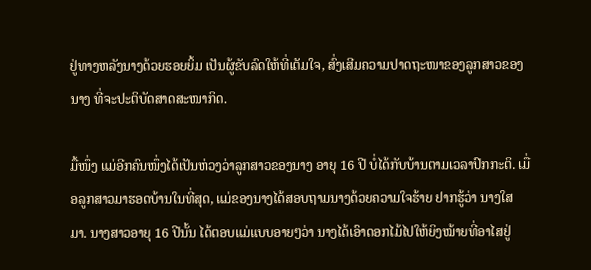ຢູ່ທາງຫລັງນາງດ້ວຍຮອຍຍິ້ມ ເປັນຜູ້ຂັບລົດໃຫ້ທີ່ເຕັມໃຈ, ສົ່ງເສີມຄວາມປາດຖະໜາຂອງລູກສາວຂອງນາງ ທີ່ຈະປະຕິບັດສາດສະໜາກິດ.

ມື້ໜຶ່ງ ແມ່ອີກຄົນໜຶ່ງໄດ້ເປັນຫ່ວງວ່າລູກສາວຂອງນາງ ອາຍຸ 16 ປີ ບໍ່ໄດ້ກັບບ້ານຕາມເວລາປົກກະຕິ. ເມື່ອລູກສາວມາຮອດບ້ານໃນທີ່ສຸດ, ແມ່ຂອງນາງໄດ້ສອບຖາມນາງດ້ວຍຄວາມໃຈຮ້າຍ ຢາກຮູ້ວ່າ ນາງໃສມາ. ນາງສາວອາຍຸ 16 ປີນັ້ນ ໄດ້ຕອບແມ່ແບບອາຍໆວ່າ ນາງໄດ້ເອົາດອກໄມ້ໄປໃຫ້ຍິງໝ້າຍທີ່ອາໄສຢູ່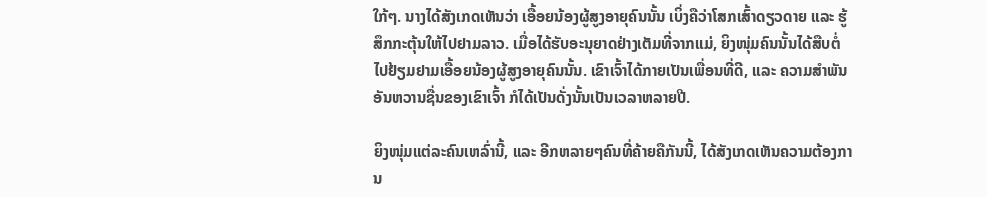ໃກ້ໆ. ນາງໄດ້ສັງເກດເຫັນວ່າ ເອື້ອຍນ້ອງຜູ້ສູງອາຍຸຄົນນັ້ນ ເບິ່ງຄືວ່າໂສກເສົ້າດຽວດາຍ ແລະ ຮູ້ສຶກກະຕຸ້ນໃຫ້ໄປຢາມລາວ. ເມື່ອໄດ້ຮັບອະນຸຍາດຢ່າງເຕັມທີ່ຈາກແມ່, ຍິງໜຸ່ມຄົນນັ້ນໄດ້ສືບຕໍ່ ໄປຢ້ຽມຢາມເອື້ອຍນ້ອງຜູ້ສູງອາຍຸຄົນນັ້ນ. ເຂົາເຈົ້າໄດ້ກາຍເປັນເພື່ອນທີ່ດີ, ແລະ ຄວາມສຳພັນອັນຫວານຊື່ນຂອງເຂົາເຈົ້າ ກໍໄດ້ເປັນດັ່ງນັ້ນເປັນເວລາຫລາຍປີ.

ຍິງໜຸ່ມແຕ່ລະຄົນເຫລົ່ານີ້, ແລະ ອີກຫລາຍໆຄົນທີ່ຄ້າຍຄືກັນນີ້, ໄດ້ສັງເກດເຫັນຄວາມຕ້ອງການ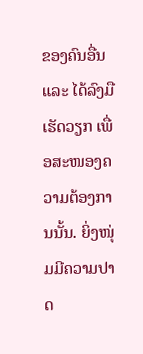ຂອງຄົນອື່ນ ແລະ ໄດ້ລົງມືເຮັດວຽກ ເພື່ອສະໜອງຄວາມຕ້ອງການນັ້ນ. ຍິ່ງໜຸ່ມມີຄວາມປາດ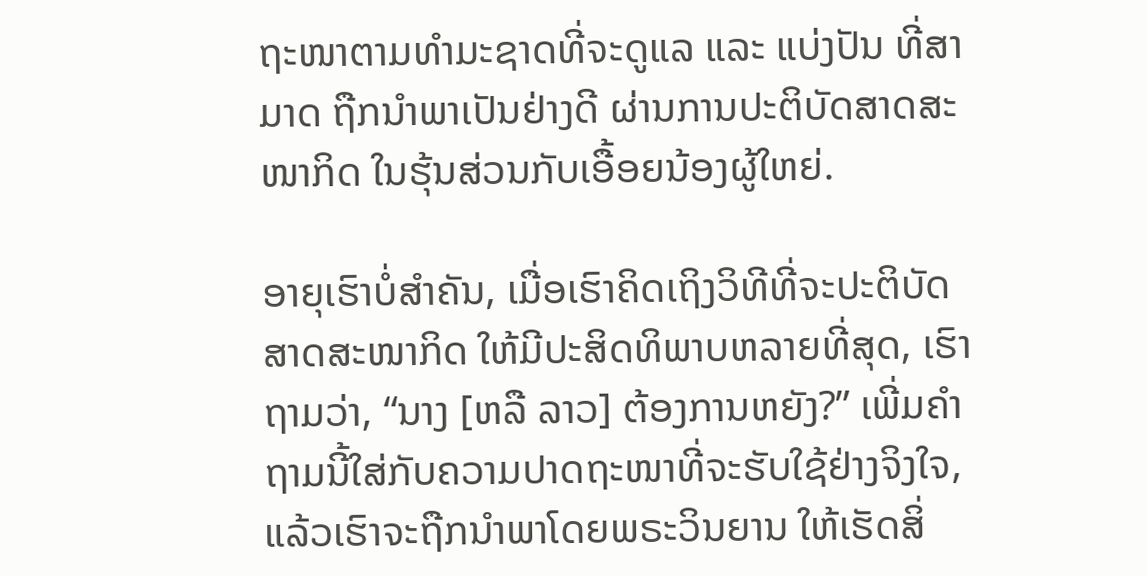ຖະໜາຕາມທຳມະຊາດທີ່ຈະດູແລ ແລະ ແບ່ງປັນ ທີ່ສາມາດ ຖືກນຳພາເປັນຢ່າງດີ ຜ່ານການປະຕິບັດສາດສະໜາກິດ ໃນຮຸ້ນສ່ວນກັບເອື້ອຍນ້ອງຜູ້ໃຫຍ່.

ອາຍຸເຮົາບໍ່ສຳຄັນ, ເມື່ອເຮົາຄິດເຖິງວິທີທີ່ຈະປະຕິບັດສາດສະໜາກິດ ໃຫ້ມີປະສິດທິພາບຫລາຍທີ່ສຸດ, ເຮົາຖາມວ່າ, “ນາງ [ຫລື ລາວ] ຕ້ອງການຫຍັງ?” ເພີ່ມຄຳຖາມນີ້ໃສ່ກັບຄວາມປາດຖະໜາທີ່ຈະຮັບໃຊ້ຢ່າງຈິງໃຈ, ແລ້ວເຮົາຈະຖືກນຳພາໂດຍພຣະວິນຍານ ໃຫ້ເຮັດສິ່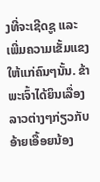ງທີ່ຈະເຊີດຊູ ແລະ ເພີ່ມຄວາມເຂັ້ມແຂງໃຫ້ແກ່ຄົນໆນັ້ນ. ຂ້າພະເຈົ້າໄດ້ຍິນເລື່ອງລາວຕ່າງໆກ່ຽວກັບອ້າຍເອື້ອຍນ້ອງ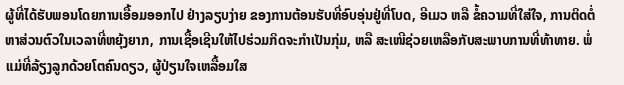ຜູ້ທີ່ໄດ້ຮັບພອນໂດຍການເອື້ອມອອກໄປ ຢ່າງລຽບງ່າຍ ຂອງການຕ້ອນຮັບທີ່ອົບອຸ່ນຢູ່ທີ່ໂບດ, ອີເມວ ຫລື ຂໍ້ຄວາມທີ່ໃສ່ໃຈ, ການຕິດຕໍ່ຫາສ່ວນຕົວໃນເວລາທີ່ຫຍຸ້ງຍາກ, ການເຊື້ອເຊີນໃຫ້ໄປຮ່ວມກິດຈະກຳເປັນກຸ່ມ, ຫລື ສະເໜີຊ່ວຍເຫລືອກັບສະພາບການທີ່ທ້າທາຍ. ພໍ່ແມ່ທີ່ລ້ຽງລູກດ້ວຍໂຕຄົນດຽວ, ຜູ້ປ່ຽນໃຈເຫລື້ອມໃສ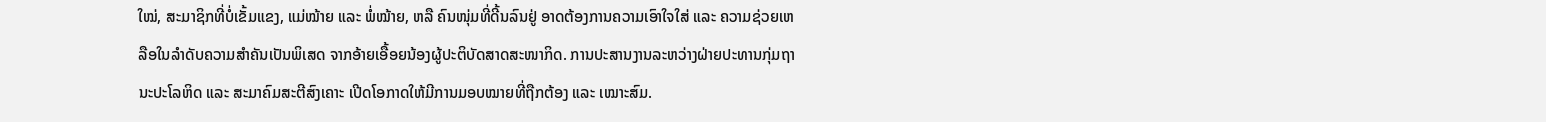ໃໝ່, ສະມາຊິກທີ່ບໍ່ເຂັ້ມແຂງ, ແມ່ໝ້າຍ ແລະ ພໍ່ໝ້າຍ, ຫລື ຄົນໜຸ່ມທີ່ດີ້ນລົນຢູ່ ອາດຕ້ອງການຄວາມເອົາໃຈໃສ່ ແລະ ຄວາມຊ່ວຍເຫລືອໃນລຳດັບຄວາມສຳຄັນເປັນພິເສດ ຈາກອ້າຍເອື້ອຍນ້ອງຜູ້ປະຕິບັດສາດສະໜາກິດ. ການປະສານງານລະຫວ່າງຝ່າຍປະທານກຸ່ມຖານະປະໂລຫິດ ແລະ ສະມາຄົມສະຕີສົງເຄາະ ເປີດໂອກາດໃຫ້ມີການມອບໝາຍທີ່ຖືກຕ້ອງ ແລະ ເໝາະສົມ.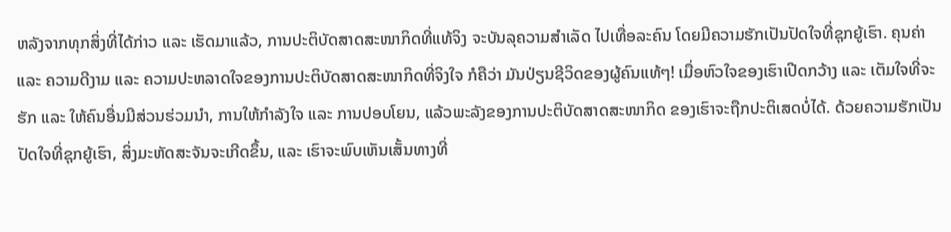ຫລັງຈາກທຸກສິ່ງທີ່ໄດ້ກ່າວ ແລະ ເຮັດມາແລ້ວ, ການປະຕິບັດສາດສະໜາກິດທີ່ແທ້ຈິງ ຈະບັນລຸຄວາມສຳເລັດ ໄປເທື່ອລະຄົນ ໂດຍມີຄວາມຮັກເປັນປັດໃຈທີ່ຊຸກຍູ້ເຮົາ. ຄຸນຄ່າ ແລະ ຄວາມດີງາມ ແລະ ຄວາມປະຫລາດໃຈຂອງການປະຕິບັດສາດສະໜາກິດທີ່ຈິງໃຈ ກໍຄືວ່າ ມັນປ່ຽນຊີວິດຂອງຜູ້ຄົນແທ້ໆ! ເມື່ອຫົວໃຈຂອງເຮົາເປີດກວ້າງ ແລະ ເຕັມໃຈທີ່ຈະຮັກ ແລະ ໃຫ້ຄົນອື່ນມີສ່ວນຮ່ວມນຳ, ການໃຫ້ກຳລັງໃຈ ແລະ ການປອບໂຍນ, ແລ້ວພະລັງຂອງການປະຕິບັດສາດສະໜາກິດ ຂອງເຮົາຈະຖືກປະຕິເສດບໍ່ໄດ້. ດ້ວຍຄວາມຮັກເປັນປັດໃຈທີ່ຊຸກຍູ້ເຮົາ, ສິ່ງມະຫັດສະຈັນຈະເກີດຂຶ້ນ, ແລະ ເຮົາຈະພົບເຫັນເສັ້ນທາງທີ່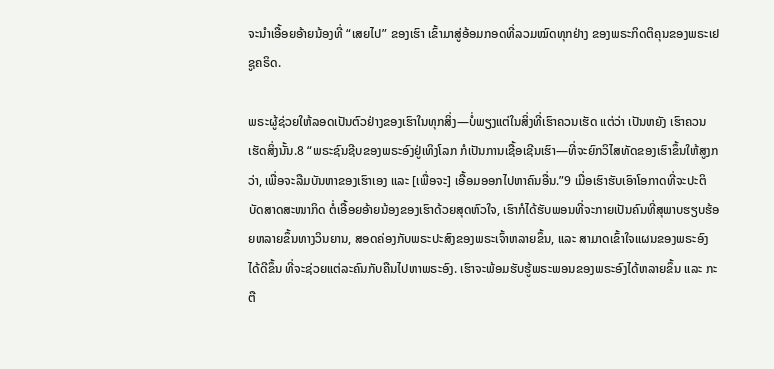ຈະນຳເອື້ອຍອ້າຍນ້ອງທີ່ “ເສຍໄປ” ຂອງເຮົາ ເຂົ້າມາສູ່ອ້ອມກອດທີ່ລວມໝົດທຸກຢ່າງ ຂອງພຣະກິດຕິຄຸນຂອງພຣະເຢຊູຄຣິດ.

ພຣະຜູ້ຊ່ວຍໃຫ້ລອດເປັນຕົວຢ່າງຂອງເຮົາໃນທຸກສິ່ງ—ບໍ່ພຽງແຕ່ໃນສິ່ງທີ່ເຮົາຄວນເຮັດ ແຕ່ວ່າ ເປັນຫຍັງ ເຮົາຄວນເຮັດສິ່ງນັ້ນ.8 “ພຣະຊົນຊີບຂອງພຣະອົງຢູ່ເທິງໂລກ ກໍເປັນການເຊື້ອເຊີນເຮົາ—ທີ່ຈະຍົກວິໄສທັດຂອງເຮົາຂຶ້ນໃຫ້ສູງກວ່າ, ເພື່ອຈະລືມບັນຫາຂອງເຮົາເອງ ແລະ [ເພື່ອຈະ] ເອື້ອມອອກໄປຫາຄົນອື່ນ.”9 ເມື່ອເຮົາຮັບເອົາໂອກາດທີ່ຈະປະຕິບັດສາດສະໜາກິດ ຕໍ່ເອື້ອຍອ້າຍນ້ອງຂອງເຮົາດ້ວຍສຸດຫົວໃຈ, ເຮົາກໍໄດ້ຮັບພອນທີ່ຈະກາຍເປັນຄົນທີ່ສຸພາບຮຽບຮ້ອຍຫລາຍຂຶ້ນທາງວິນຍານ, ສອດຄ່ອງກັບພຣະປະສົງຂອງພຣະເຈົ້າຫລາຍຂຶ້ນ, ແລະ ສາມາດເຂົ້າໃຈແຜນຂອງພຣະອົງໄດ້ດີຂຶ້ນ ທີ່ຈະຊ່ວຍແຕ່ລະຄົນກັບຄືນໄປຫາພຣະອົງ. ເຮົາຈະພ້ອມຮັບຮູ້ພຣະພອນຂອງພຣະອົງໄດ້ຫລາຍຂຶ້ນ ແລະ ກະຕື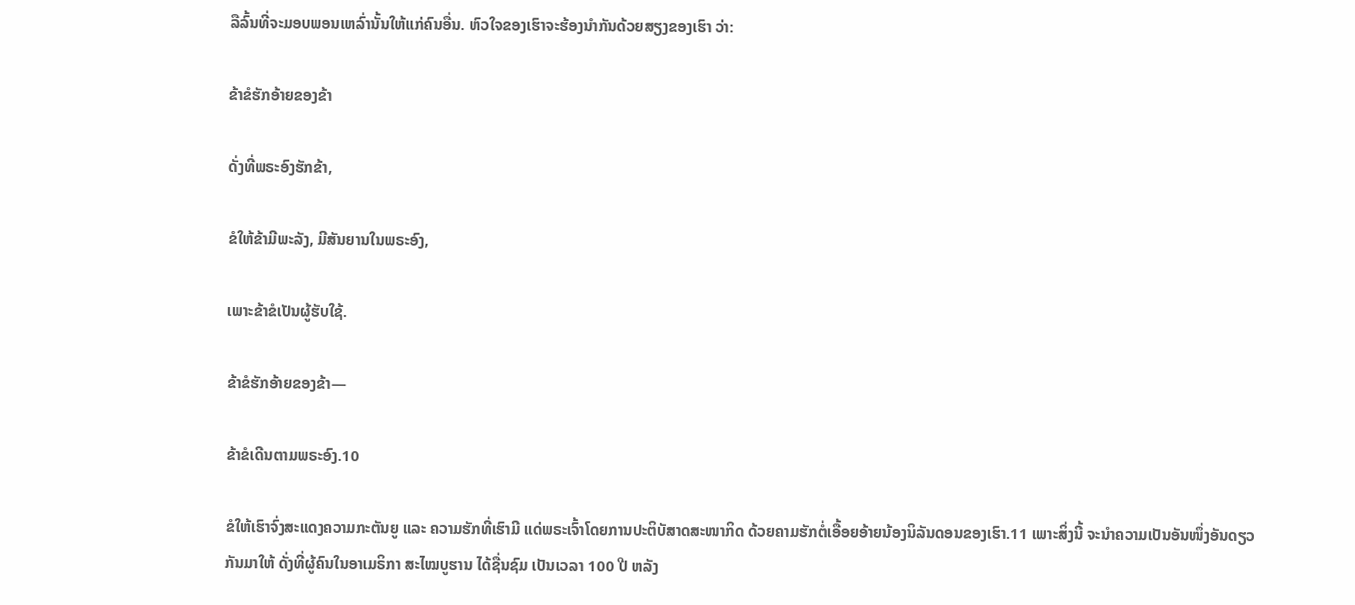ລືລົ້ນທີ່ຈະມອບພອນເຫລົ່ານັ້ນໃຫ້ແກ່ຄົນອື່ນ. ຫົວໃຈຂອງເຮົາຈະຮ້ອງນຳກັນດ້ວຍສຽງຂອງເຮົາ ວ່າ:

ຂ້າຂໍຮັກອ້າຍຂອງຂ້າ

ດັ່ງທີ່ພຣະອົງຮັກຂ້າ,

ຂໍໃຫ້ຂ້າມີພະລັງ, ມີສັນຍານໃນພຣະອົງ,

ເພາະຂ້າຂໍເປັນຜູ້ຮັບໃຊ້.

ຂ້າຂໍຮັກອ້າຍຂອງຂ້າ—

ຂ້າຂໍເດີນຕາມພຣະອົງ.10

ຂໍໃຫ້ເຮົາຈົ່ງສະແດງຄວາມກະຕັນຍູ ແລະ ຄວາມຮັກທີ່ເຮົາມີ ແດ່ພຣະເຈົ້າໂດຍການປະຕິບັສາດສະໜາກິດ ດ້ວຍຄາມຮັກຕໍ່ເອື້ອຍອ້າຍນ້ອງນິລັນດອນຂອງເຮົາ.11 ເພາະສິ່ງນີ້ ຈະນຳຄວາມເປັນອັນໜຶ່ງອັນດຽວກັນມາໃຫ້ ດັ່ງທີ່ຜູ້ຄົນໃນອາເມຣິກາ ສະໄໝບູຮານ ໄດ້ຊື່ນຊົມ ເປັນເວລາ 100 ປີ ຫລັງ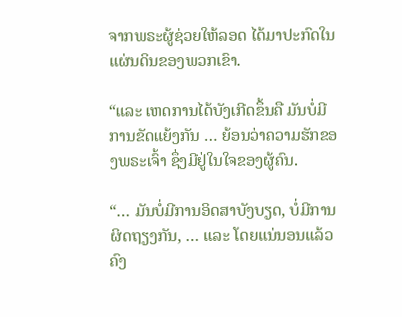ຈາກພຣະຜູ້ຊ່ວຍໃຫ້ລອດ ໄດ້ມາປະກົດໃນແຜ່ນດິນຂອງພວກເຂົາ.

“ແລະ ເຫດການໄດ້ບັງເກີດຂຶ້ນຄື ມັນບໍ່ມີການຂັດແຍ້ງກັນ … ຍ້ອນວ່າຄວາມຮັກຂອງພຣະເຈົ້າ ຊຶ່ງມີຢູ່ໃນໃຈຂອງຜູ້ຄົນ.

“… ມັນບໍ່ມີການອິດສາບັງບຽດ, ບໍ່ມີການຜິດຖຽງກັນ, … ແລະ ໂດຍແນ່ນອນແລ້ວ ຄົງ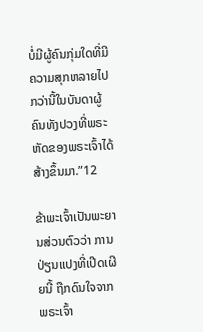ບໍ່ມີຜູ້ຄົນກຸ່ມໃດທີ່ມີຄວາມສຸກຫລາຍໄປກວ່ານີ້ໃນບັນດາຜູ້ຄົນທັງປວງທີ່ພຣະຫັດຂອງພຣະເຈົ້າໄດ້ສ້າງຂຶ້ນມາ.”12

ຂ້າພະເຈົ້າເປັນພະຍານສ່ວນຕົວວ່າ ການປ່ຽນແປງທີ່ເປີດເຜີຍນີ້ ຖືກດົນໃຈຈາກພຣະເຈົ້າ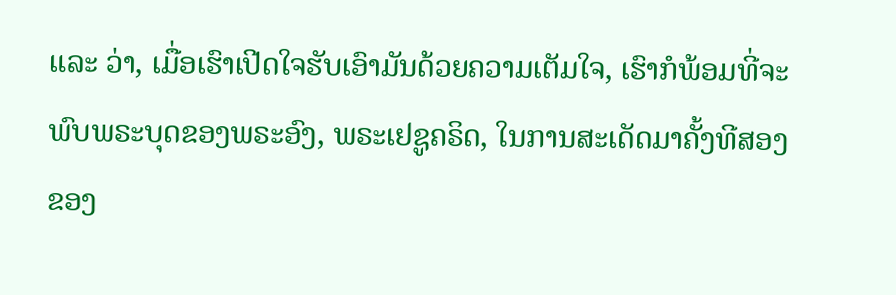ແລະ ວ່າ, ເມື່ອເຮົາເປີດໃຈຮັບເອົາມັນດ້ວຍຄວາມເຕັມໃຈ, ເຮົາກໍພ້ອມທີ່ຈະພົບພຣະບຸດຂອງພຣະອົງ, ພຣະເຢຊູຄຣິດ, ໃນການສະເດັດມາຄັ້ງທີສອງຂອງ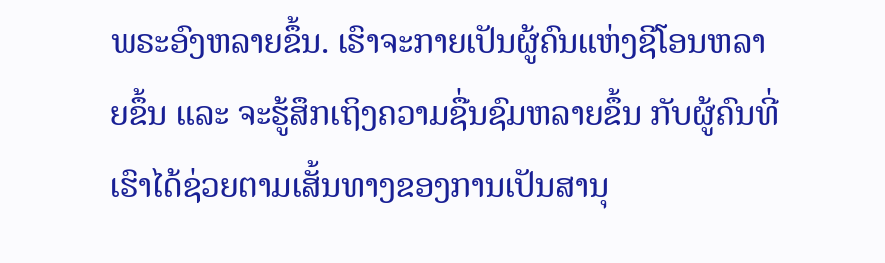ພຣະອົງຫລາຍຂຶ້ນ. ເຮົາຈະກາຍເປັນຜູ້ຄົນແຫ່ງຊີໂອນຫລາຍຂຶ້ນ ແລະ ຈະຮູ້ສຶກເຖິງຄວາມຊື່ນຊົມຫລາຍຂຶ້ນ ກັບຜູ້ຄົນທີ່ເຮົາໄດ້ຊ່ວຍຕາມເສັ້ນທາງຂອງການເປັນສານຸ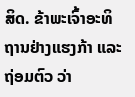ສິດ. ຂ້າພະເຈົ້າອະທິຖານຢ່າງແຮງກ້າ ແລະ ຖ່ອມຕົວ ວ່າ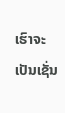ເຮົາຈະເປັນເຊັ່ນ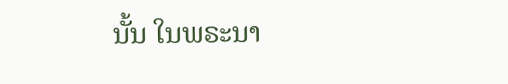ນັ້ນ ໃນພຣະນາ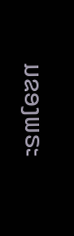ມຂອງພຣະ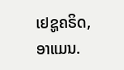ເຢຊູຄຣິດ, ອາແມນ.